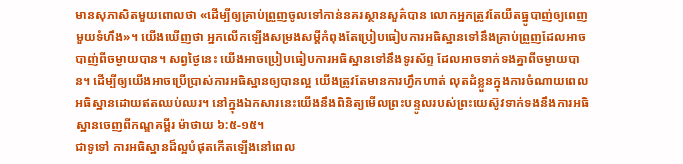មានសុភាសិតមួយពោលថា «ដើម្បីឲ្យគ្រាប់ព្រួញចូលទៅកាន់នគរស្ថានសួគ៌បាន លោកអ្នកត្រូវតែយឺតធ្នូបាញ់ឲ្យពេញមួយទំហឹង»។ យើងឃើញថា អ្នកលើកឡើងសម្រងសម្ដីកំពុងតែប្រៀបធៀបការអធិស្ឋានទៅនឹងគ្រាប់ព្រួញដែលអាចបាញ់ពីចម្ងាយបាន។ សព្វថ្ងៃនេះ យើងអាចប្រៀបធៀបការអធិស្ឋានទៅនឹងទូរស័ព្ទ ដែលអាចទាក់ទងគ្នាពីចម្ងាយបាន។ ដើម្បីឲ្យយើងអាចប្រើប្រាស់ការអធិស្ឋានឲ្យបានល្អ យើងត្រូវតែមានការហ្វឹកហាត់ លុតដំខ្លួនក្នុងការចំណាយពេលអធិស្ឋានដោយឥតឈប់ឈរ។ នៅក្នុងឯកសារនេះយើងនឹងពិនិត្យមើលព្រះបន្ទូលរបស់ព្រះយេស៊ូវទាក់ទងនឹងការអធិស្ឋានចេញពីកណ្ឌគម្ពីរ ម៉ាថាយ ៦:៥-១៥។
ជាទូទៅ ការអធិស្ឋានដ៏ល្អបំផុតកើតឡើងនៅពេល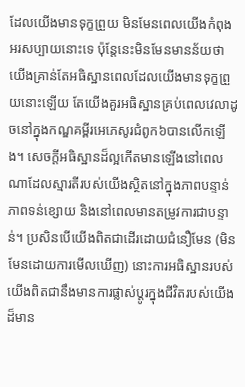ដែលយើងមានទុក្ខព្រួយ មិនមែនពេលយើងកំពុងអរសប្បាយនោះទេ ប៉ុន្តែនេះមិនមែនមានន័យថា យើងគ្រាន់តែអធិស្ឋានពេលដែលយើងមានទុក្ខព្រួយនោះឡើយ តែយើងគួរអធិស្ឋានគ្រប់ពេលវេលាដូចនៅក្នុងកណ្ឌគម្ពីរអេភេសូរជំពូក៦បានលើកឡើង។ សេចក្តីអធិស្ឋានដ៏ល្អកើតមានឡើងនៅពេលណាដែលស្មារតីរបស់យើងស្ថិតនៅក្នុងភាពបន្ទាន់ ភាពទន់ខ្សោយ និងនៅពេលមានតម្រូវការជាបន្ទាន់។ ប្រសិនបើយើងពិតជាដើរដោយជំនឿមែន (មិនមែនដោយការមើលឃើញ) នោះការអធិស្ឋានរបស់យើងពិតជានឹងមានការផ្លាស់ប្ដូរក្នុងជីវិតរបស់យើងដ៏មាន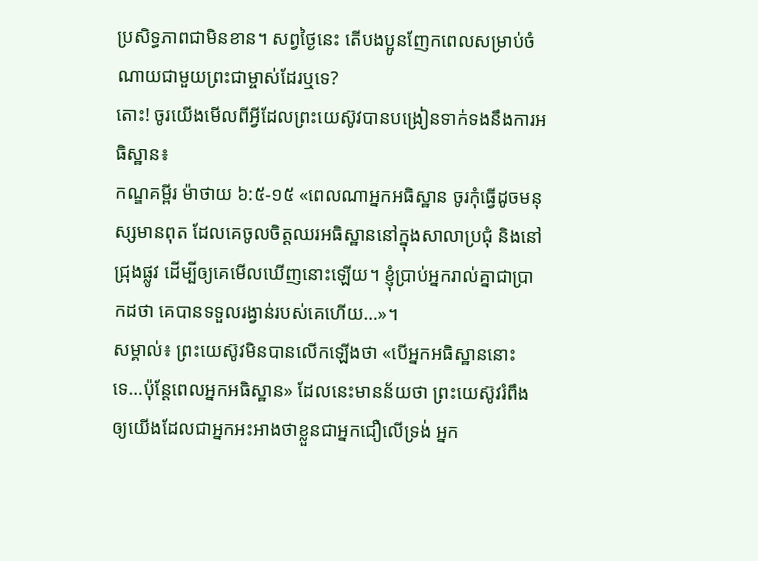ប្រសិទ្ធភាពជាមិនខាន។ សព្វថ្ងៃនេះ តើបងប្អូនញែកពេលសម្រាប់ចំណាយជាមួយព្រះជាម្ចាស់ដែរឬទេ?
តោះ! ចូរយើងមើលពីអ្វីដែលព្រះយេស៊ូវបានបង្រៀនទាក់ទងនឹងការអធិស្ឋាន៖
កណ្ឌគម្ពីរ ម៉ាថាយ ៦:៥-១៥ «ពេលណាអ្នកអធិស្ឋាន ចូរកុំធ្វើដូចមនុស្សមានពុត ដែលគេចូលចិត្តឈរអធិស្ឋាននៅក្នុងសាលាប្រជុំ និងនៅជ្រុងផ្លូវ ដើម្បីឲ្យគេមើលឃើញនោះឡើយ។ ខ្ញុំប្រាប់អ្នករាល់គ្នាជាប្រាកដថា គេបានទទួលរង្វាន់របស់គេហើយ…»។
សម្គាល់៖ ព្រះយេស៊ូវមិនបានលើកឡើងថា «បើអ្នកអធិស្ឋាននោះទេ…ប៉ុន្តែពេលអ្នកអធិស្ឋាន» ដែលនេះមានន័យថា ព្រះយេស៊ូវរំពឹងឲ្យយើងដែលជាអ្នកអះអាងថាខ្លួនជាអ្នកជឿលើទ្រង់ អ្នក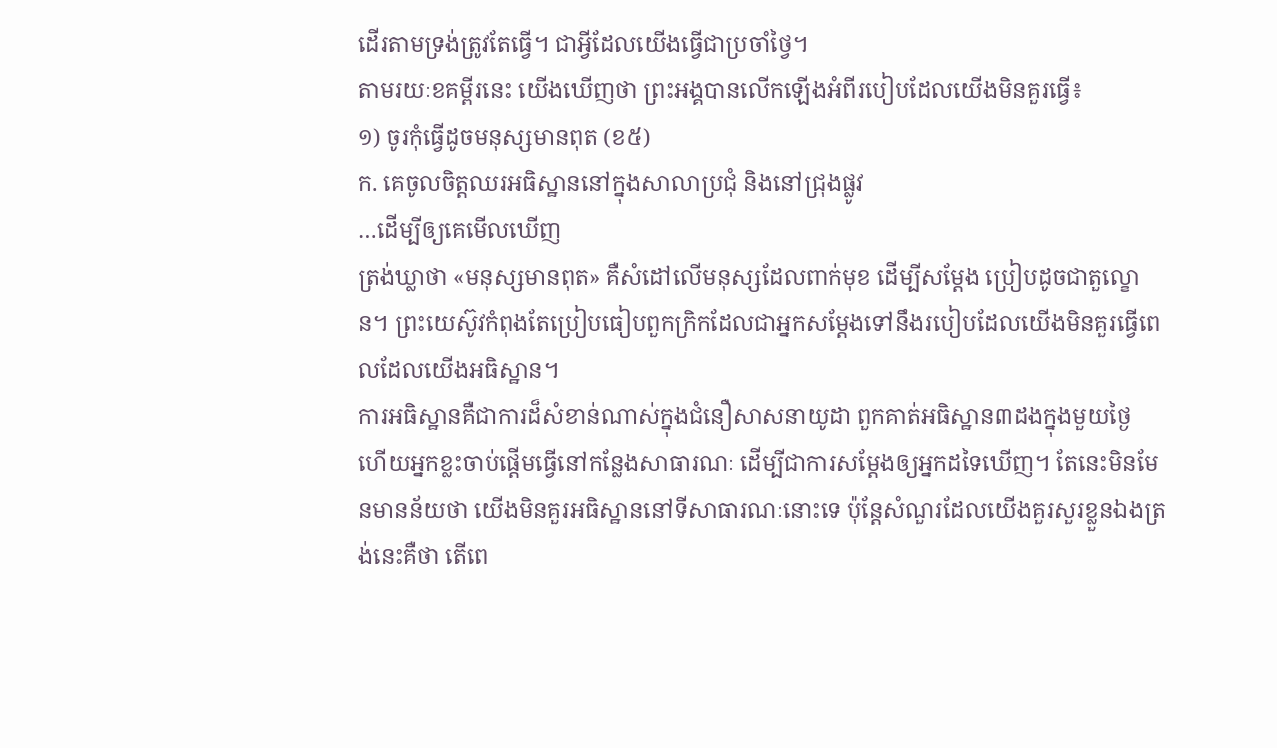ដើរតាមទ្រង់ត្រូវតែធ្វើ។ ជាអ្វីដែលយើងធ្វើជាប្រចាំថ្វៃ។
តាមរយៈខគម្ពីរនេះ យើងឃើញថា ព្រះអង្គបានលើកឡើងអំពីរបៀបដែលយើងមិនគួរធ្វើ៖
១) ចូរកុំធ្វើដូចមនុស្សមានពុត (ខ៥)
ក. គេចូលចិត្តឈរអធិស្ឋាននៅក្នុងសាលាប្រជុំ និងនៅជ្រុងផ្លូវ
…ដើម្បីឲ្យគេមើលឃើញ
ត្រង់ឃ្លាថា «មនុស្សមានពុត» គឺសំដៅលើមនុស្សដែលពាក់មុខ ដើម្បីសម្ដែង ប្រៀបដូចជាតួល្ខោន។ ព្រះយេស៊ូវកំពុងតែប្រៀបធៀបពួកក្រិកដែលជាអ្នកសម្ដែងទៅនឹងរបៀបដែលយើងមិនគួរធ្វើពេលដែលយើងអធិស្ឋាន។
ការអធិស្ឋានគឺជាការដ៏សំខាន់ណាស់ក្នុងជំនឿសាសនាយូដា ពួកគាត់អធិស្ឋាន៣ដងក្នុងមួយថ្ងៃ ហើយអ្នកខ្លះចាប់ផ្ដើមធ្វើនៅកន្លែងសាធារណៈ ដើម្បីជាការសម្ដែងឲ្យអ្នកដទៃឃើញ។ តែនេះមិនមែនមានន័យថា យើងមិនគួរអធិស្ឋាននៅទីសាធារណៈនោះទេ ប៉ុន្តែសំណួរដែលយើងគួរសួរខ្លួនឯងត្រង់នេះគឺថា តើពេ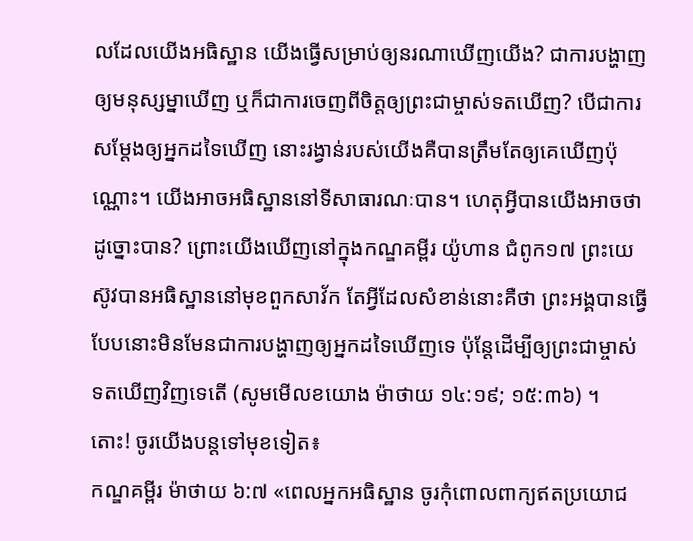លដែលយើងអធិស្ឋាន យើងធ្វើសម្រាប់ឲ្យនរណាឃើញយើង? ជាការបង្ហាញឲ្យមនុស្សម្នាឃើញ ឬក៏ជាការចេញពីចិត្តឲ្យព្រះជាម្ចាស់ទតឃើញ? បើជាការសម្ដែងឲ្យអ្នកដទៃឃើញ នោះរង្វាន់របស់យើងគឺបានត្រឹមតែឲ្យគេឃើញប៉ុណ្ណោះ។ យើងអាចអធិស្ឋាននៅទីសាធារណៈបាន។ ហេតុអ្វីបានយើងអាចថាដូច្នោះបាន? ព្រោះយើងឃើញនៅក្នុងកណ្ឌគម្ពីរ យ៉ូហាន ជំពូក១៧ ព្រះយេស៊ូវបានអធិស្ឋាននៅមុខពួកសាវ័ក តែអ្វីដែលសំខាន់នោះគឺថា ព្រះអង្គបានធ្វើបែបនោះមិនមែនជាការបង្ហាញឲ្យអ្នកដទៃឃើញទេ ប៉ុន្តែដើម្បីឲ្យព្រះជាម្ចាស់ទតឃើញវិញទេតើ (សូមមើលខយោង ម៉ាថាយ ១៤:១៩; ១៥:៣៦) ។
តោះ! ចូរយើងបន្តទៅមុខទៀត៖
កណ្ឌគម្ពីរ ម៉ាថាយ ៦:៧ «ពេលអ្នកអធិស្ឋាន ចូរកុំពោលពាក្យឥតប្រយោជ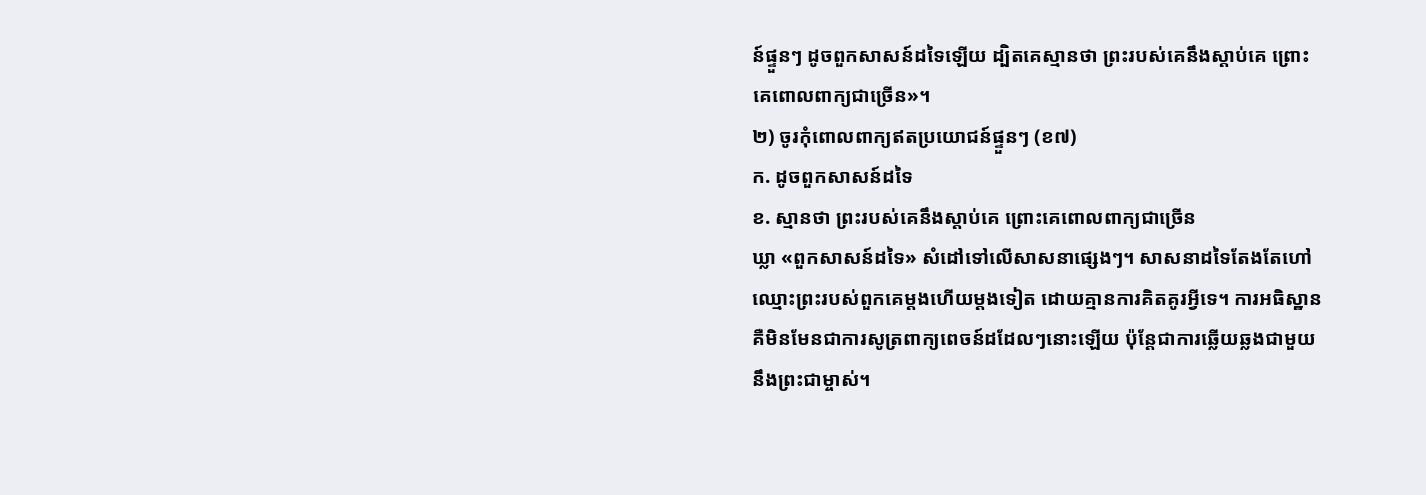ន៍ផ្ទួនៗ ដូចពួកសាសន៍ដទៃឡើយ ដ្បិតគេស្មានថា ព្រះរបស់គេនឹងស្តាប់គេ ព្រោះគេពោលពាក្យជាច្រើន»។
២) ចូរកុំពោលពាក្យឥតប្រយោជន៍ផ្ទួនៗ (ខ៧)
ក. ដូចពួកសាសន៍ដទៃ
ខ. ស្មានថា ព្រះរបស់គេនឹងស្តាប់គេ ព្រោះគេពោលពាក្យជាច្រើន
ឃ្លា «ពួកសាសន៍ដទៃ» សំដៅទៅលើសាសនាផ្សេងៗ។ សាសនាដទៃតែងតែហៅឈ្មោះព្រះរបស់ពួកគេម្ដងហើយម្ដងទៀត ដោយគ្មានការគិតគូរអ្វីទេ។ ការអធិស្ឋានគឺមិនមែនជាការសូត្រពាក្យពេចន៍ដដែលៗនោះឡើយ ប៉ុន្តែជាការឆ្លើយឆ្លងជាមួយនឹងព្រះជាម្ចាស់។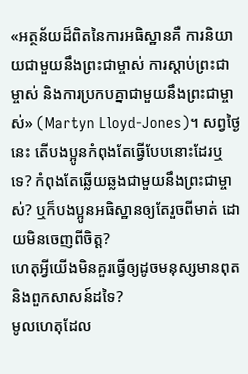«អត្ថន័យដ៏ពិតនៃការអធិស្ឋានគឺ ការនិយាយជាមួយនឹងព្រះជាម្ចាស់ ការស្តាប់ព្រះជាម្ចាស់ និងការប្រកបគ្នាជាមួយនឹងព្រះជាម្ចាស់» (Martyn Lloyd-Jones)។ សព្វថ្ងៃនេះ តើបងប្អូនកំពុងតែធ្វើបែបនោះដែរឬទេ? កំពុងតែឆ្លើយឆ្លងជាមួយនឹងព្រះជាម្ចាស់? ឬក៏បងប្អូនអធិស្ឋានឲ្យតែរួចពីមាត់ ដោយមិនចេញពីចិត្ត?
ហេតុអ្វីយើងមិនគួរធ្វើឲ្យដូចមនុស្សមានពុត និងពួកសាសន៍ដទៃ?
មូលហេតុដែល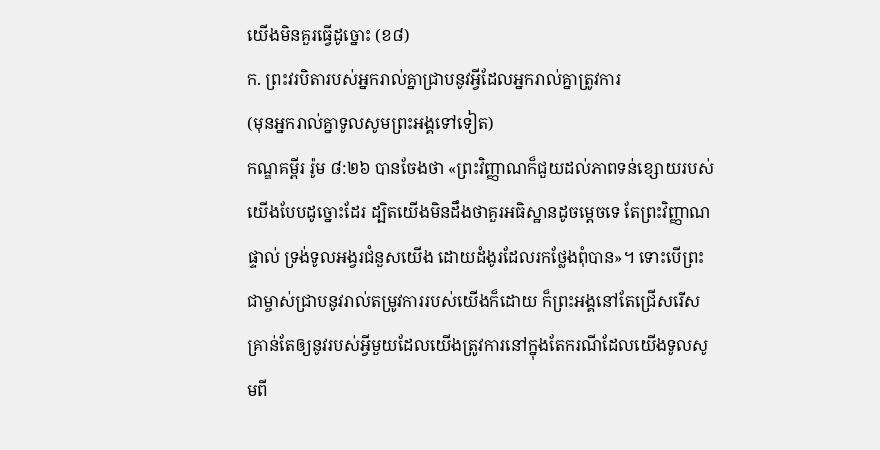យើងមិនគួរធ្វើដូច្នោះ (ខ៨)
ក. ព្រះវរបិតារបស់អ្នករាល់គ្នាជ្រាបនូវអ្វីដែលអ្នករាល់គ្នាត្រូវការ
(មុនអ្នករាល់គ្នាទូលសូមព្រះអង្គទៅទៀត)
កណ្ឌគម្ពីរ រ៉ូម ៨:២៦ បានចែងថា «ព្រះវិញ្ញាណក៏ជួយដល់ភាពទន់ខ្សោយរបស់យើងបែបដូច្នោះដែរ ដ្បិតយើងមិនដឹងថាគួរអធិស្ឋានដូចម្តេចទេ តែព្រះវិញ្ញាណផ្ទាល់ ទ្រង់ទូលអង្វរជំនួសយើង ដោយដំងូរដែលរកថ្លែងពុំបាន»។ ទោះបើព្រះជាម្ចាស់ជ្រាបនូវរាល់តម្រូវការរបស់យើងក៏ដោយ ក៏ព្រះអង្គនៅតែជ្រើសរើសគ្រាន់តែឲ្យនូវរបស់អ្វីមួយដែលយើងត្រូវការនៅក្នុងតែករណីដែលយើងទូលសូមពី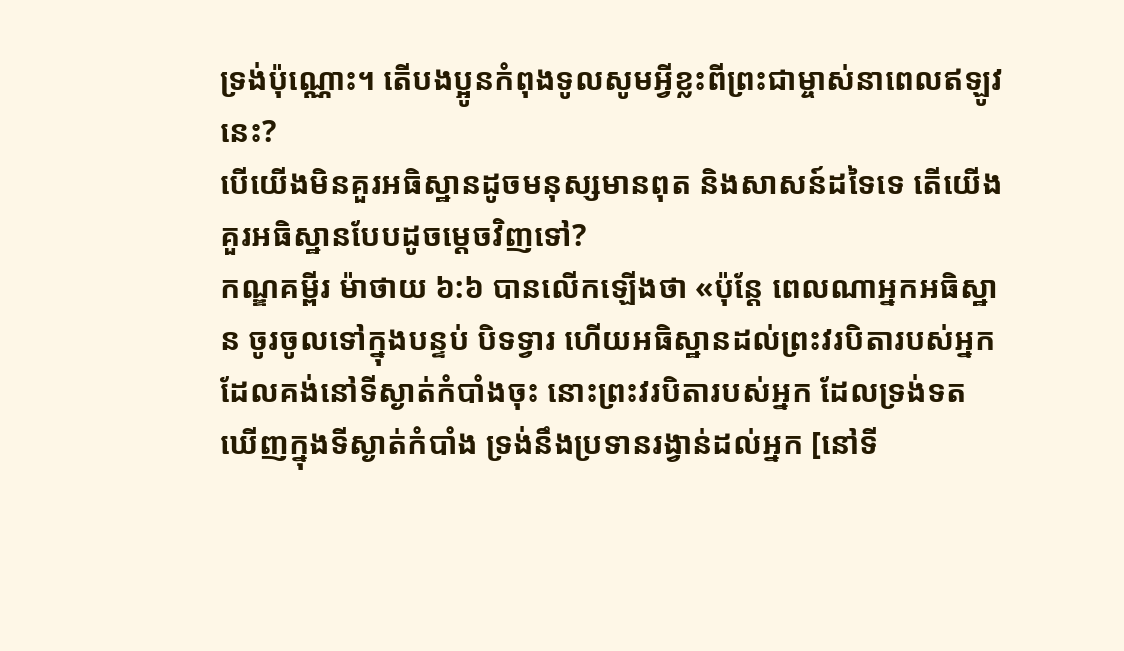ទ្រង់ប៉ុណ្ណោះ។ តើបងប្អូនកំពុងទូលសូមអ្វីខ្លះពីព្រះជាម្ចាស់នាពេលឥឡូវនេះ?
បើយើងមិនគួរអធិស្ឋានដូចមនុស្សមានពុត និងសាសន៍ដទៃទេ តើយើងគួរអធិស្ឋានបែបដូចម្ដេចវិញទៅ?
កណ្ឌគម្ពីរ ម៉ាថាយ ៦:៦ បានលើកឡើងថា «ប៉ុន្តែ ពេលណាអ្នកអធិស្ឋាន ចូរចូលទៅក្នុងបន្ទប់ បិទទ្វារ ហើយអធិស្ឋានដល់ព្រះវរបិតារបស់អ្នក ដែលគង់នៅទីស្ងាត់កំបាំងចុះ នោះព្រះវរបិតារបស់អ្នក ដែលទ្រង់ទតឃើញក្នុងទីស្ងាត់កំបាំង ទ្រង់នឹងប្រទានរង្វាន់ដល់អ្នក [នៅទី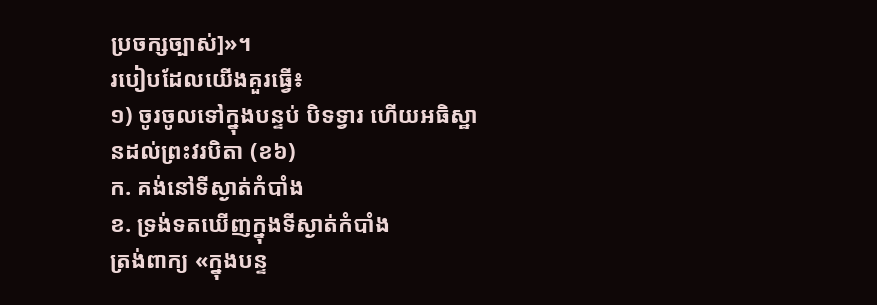ប្រចក្សច្បាស់]»។
របៀបដែលយើងគួរធ្វើ៖
១) ចូរចូលទៅក្នុងបន្ទប់ បិទទ្វារ ហើយអធិស្ឋានដល់ព្រះវរបិតា (ខ៦)
ក. គង់នៅទីស្ងាត់កំបាំង
ខ. ទ្រង់ទតឃើញក្នុងទីស្ងាត់កំបាំង
ត្រង់ពាក្យ «ក្នុងបន្ទ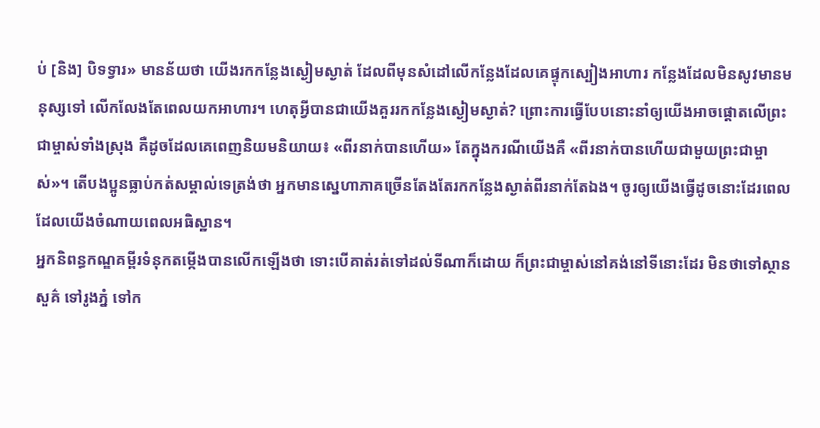ប់ [និង] បិទទ្វារ» មានន័យថា យើងរកកន្លែងស្ងៀមស្ងាត់ ដែលពីមុនសំដៅលើកន្លែងដែលគេផ្ទុកស្បៀងអាហារ កន្លែងដែលមិនសូវមានមនុស្សទៅ លើកលែងតែពេលយកអាហារ។ ហេតុអ្វីបានជាយើងគួររកកន្លែងស្ងៀមស្ងាត់? ព្រោះការធ្វើបែបនោះនាំឲ្យយើងអាចផ្ដោតលើព្រះជាម្ចាស់ទាំងស្រុង គឺដូចដែលគេពេញនិយមនិយាយ៖ «ពីរនាក់បានហើយ» តែក្នុងករណីយើងគឺ «ពីរនាក់បានហើយជាមួយព្រះជាម្ចាស់»។ តើបងប្អូនធ្លាប់កត់សម្គាល់ទេត្រង់ថា អ្នកមានស្នេហាភាគច្រើនតែងតែរកកន្លែងស្ងាត់ពីរនាក់តែឯង។ ចូរឲ្យយើងធ្វើដូចនោះដែរពេលដែលយើងចំណាយពេលអធិស្ឋាន។
អ្នកនិពន្ធកណ្ឌគម្ពីរទំនុកតម្កើងបានលើកឡើងថា ទោះបើគាត់រត់ទៅដល់ទីណាក៏ដោយ ក៏ព្រះជាម្ចាស់នៅគង់នៅទីនោះដែរ មិនថាទៅស្ថានសួគ៌ ទៅរូងភ្នំ ទៅក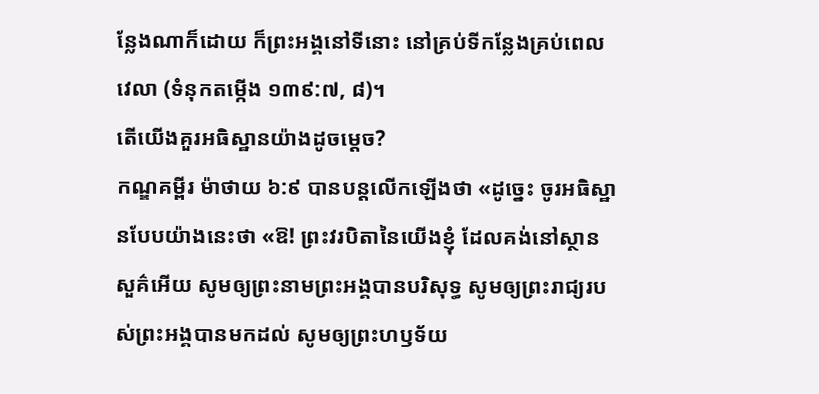ន្លែងណាក៏ដោយ ក៏ព្រះអង្គនៅទីនោះ នៅគ្រប់ទីកន្លែងគ្រប់ពេលវេលា (ទំនុកតម្កើង ១៣៩:៧, ៨)។
តើយើងគួរអធិស្ឋានយ៉ាងដូចម្ដេច?
កណ្ឌគម្ពីរ ម៉ាថាយ ៦:៩ បានបន្តលើកឡើងថា «ដូច្នេះ ចូរអធិស្ឋានបែបយ៉ាងនេះថា «ឱ! ព្រះវរបិតានៃយើងខ្ញុំ ដែលគង់នៅស្ថានសួគ៌អើយ សូមឲ្យព្រះនាមព្រះអង្គបានបរិសុទ្ធ សូមឲ្យព្រះរាជ្យរបស់ព្រះអង្គបានមកដល់ សូមឲ្យព្រះហឫទ័យ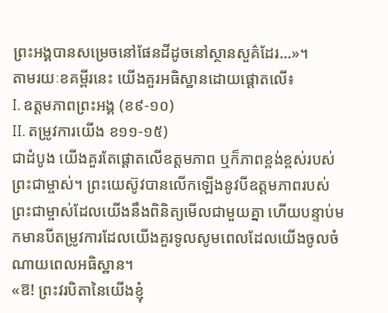ព្រះអង្គបានសម្រេចនៅផែនដីដូចនៅស្ថានសួគ៌ដែរ…»។
តាមរយៈខគម្ពីរនេះ យើងគួរអធិស្ឋានដោយផ្ដោតលើ៖
I. ឧត្តមភាពព្រះអង្គ (ខ៩-១០)
II. តម្រូវការយើង ខ១១-១៥)
ជាដំបូង យើងគួរតែផ្ដោតលើឧត្តមភាព ឬក៏ភាពខ្ពង់ខ្ពស់របស់ព្រះជាម្ចាស់។ ព្រះយេស៊ូវបានលើកឡើងនូវបីឧត្តមភាពរបស់ព្រះជាម្ចាស់ដែលយើងនឹងពិនិត្យមើលជាមួយគ្នា ហើយបន្ទាប់មកមានបីតម្រូវការដែលយើងគួរទូលសូមពេលដែលយើងចូលចំណាយពេលអធិស្ឋាន។
«ឱ! ព្រះវរបិតានៃយើងខ្ញុំ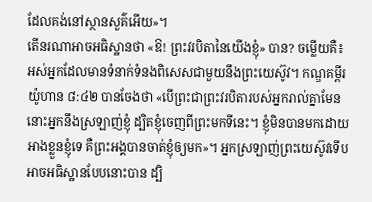ដែលគង់នៅស្ថានសួគ៌អើយ»។
តើនរណាអាចអធិស្ឋានថា «ឱ! ព្រះវរបិតានៃយើងខ្ញុំ» បាន? ចម្លើយគឺ៖ អស់អ្នកដែលមានទំនាក់ទំនងពិសេសជាមួយនឹងព្រះយេស៊ូវ។ កណ្ឌគម្ពីរ យ៉ូហាន ៨:៤២ បានចែងថា «បើព្រះជាព្រះវរបិតារបស់អ្នករាល់គ្នាមែន នោះអ្នកនឹងស្រឡាញ់ខ្ញុំ ដ្បិតខ្ញុំចេញពីព្រះមកទីនេះ។ ខ្ញុំមិនបានមកដោយអាងខ្លួនខ្ញុំទេ គឺព្រះអង្គបានចាត់ខ្ញុំឲ្យមក»។ អ្នកស្រឡាញ់ព្រះយេស៊ូវទើបអាចអធិស្ឋានបែបនោះបាន ដ្បិ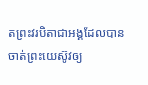តព្រះវរបិតាជាអង្គដែលបានចាត់ព្រះយេស៊ូវឲ្យ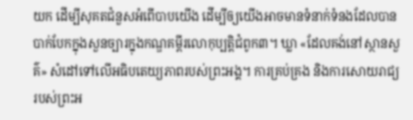យក ដើម្បីសុគតជំនួសអំពើបាបយើង ដើម្បីឲ្យយើងអាចមានទំនាក់ទំនងដែលបានបាក់បែកក្នុងសួនច្បារក្នុងកណ្ឌគម្ពីរលោកុប្បត្ដិជំពូក៣។ ឃ្លា «ដែលគង់នៅស្ថានសួគ៌» សំដៅទៅលើអធិបតេយ្យភាពរបស់ព្រះអង្គ។ ការគ្រប់គ្រង និងការសោយរាជ្យរបស់ព្រះអ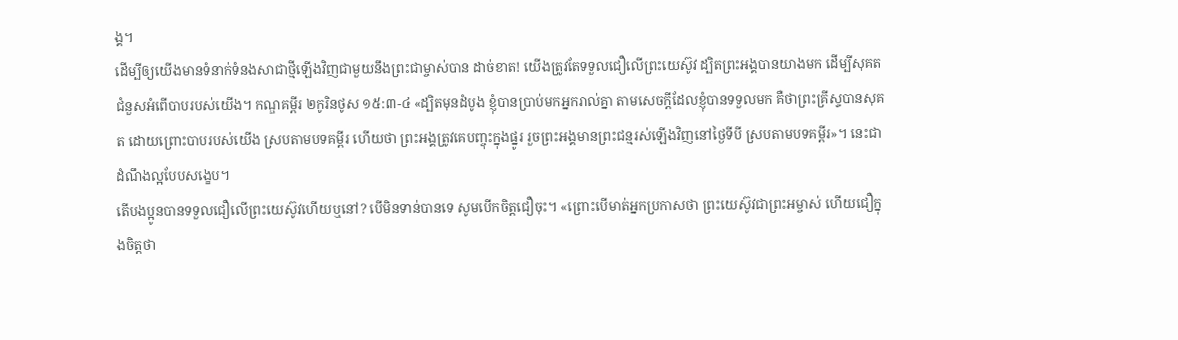ង្គ។
ដើម្បីឲ្យយើងមានទំនាក់ទំនងសាជាថ្មីឡើងវិញជាមួយនឹងព្រះជាម្ចាស់បាន ដាច់ខាត! យើងត្រូវតែទទួលជឿលើព្រះយេស៊ូវ ដ្បិតព្រះអង្គបានយាងមក ដើម្បីសុគតជំនួសអំពើបាបរបស់យើង។ កណ្ឌគម្ពីរ ២កូរិនថូស ១៥:៣-៤ «ដ្បិតមុនដំបូង ខ្ញុំបានប្រាប់មកអ្នករាល់គ្នា តាមសេចក្តីដែលខ្ញុំបានទទួលមក គឺថាព្រះគ្រីស្ទបានសុគត ដោយព្រោះបាបរបស់យើង ស្របតាមបទគម្ពីរ ហើយថា ព្រះអង្គត្រូវគេបញ្ចុះក្នុងផ្នូរ រួចព្រះអង្គមានព្រះជន្មរស់ឡើងវិញនៅថ្ងៃទីបី ស្របតាមបទគម្ពីរ»។ នេះជាដំណឹងល្អបែបសង្ខេប។
តើបងប្អូនបានទទួលជឿលើព្រះយេស៊ូវហើយឬនៅ? បើមិនទាន់បានទេ សូមបើកចិត្តជឿចុះ។ «ព្រោះបើមាត់អ្នកប្រកាសថា ព្រះយេស៊ូវជាព្រះអម្ចាស់ ហើយជឿក្នុងចិត្តថា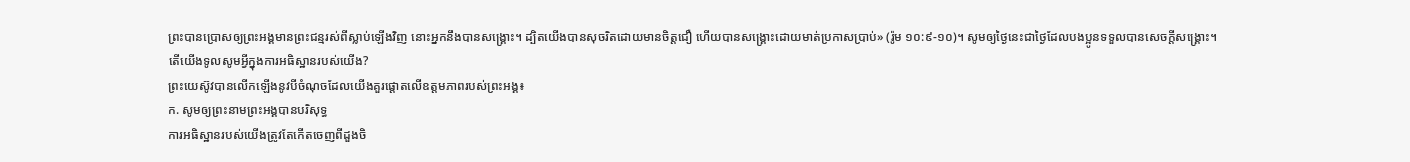ព្រះបានប្រោសឲ្យព្រះអង្គមានព្រះជន្មរស់ពីស្លាប់ឡើងវិញ នោះអ្នកនឹងបានសង្គ្រោះ។ ដ្បិតយើងបានសុចរិតដោយមានចិត្តជឿ ហើយបានសង្គ្រោះដោយមាត់ប្រកាសប្រាប់» (រ៉ូម ១០:៩-១០)។ សូមឲ្យថ្ងៃនេះជាថ្ងៃដែលបងប្អូនទទួលបានសេចក្ដីសង្គ្រោះ។
តើយើងទូលសូមអ្វីក្នុងការអធិស្ឋានរបស់យើង?
ព្រះយេស៊ូវបានលើកឡើងនូវបីចំណុចដែលយើងគួរផ្ដោតលើឧត្តមភាពរបស់ព្រះអង្គ៖
ក. សូមឲ្យព្រះនាមព្រះអង្គបានបរិសុទ្ធ
ការអធិស្ឋានរបស់យើងត្រូវតែកើតចេញពីដួងចិ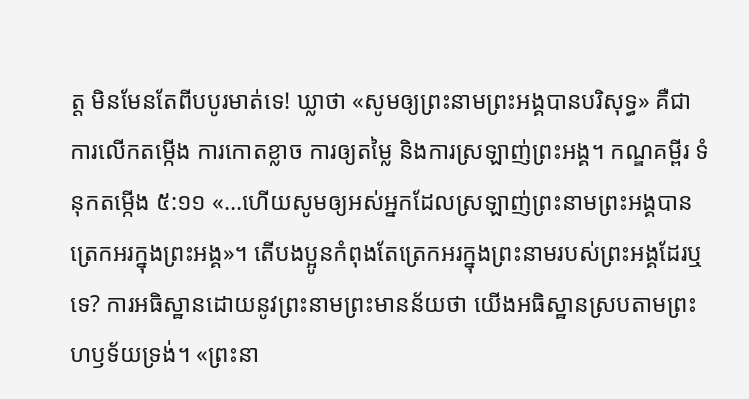ត្ត មិនមែនតែពីបបូរមាត់ទេ! ឃ្លាថា «សូមឲ្យព្រះនាមព្រះអង្គបានបរិសុទ្ធ» គឺជាការលើកតម្កើង ការកោតខ្លាច ការឲ្យតម្លៃ និងការស្រឡាញ់ព្រះអង្គ។ កណ្ឌគម្ពីរ ទំនុកតម្កើង ៥:១១ «…ហើយសូមឲ្យអស់អ្នកដែលស្រឡាញ់ព្រះនាមព្រះអង្គបានត្រេកអរក្នុងព្រះអង្គ»។ តើបងប្អូនកំពុងតែត្រេកអរក្នុងព្រះនាមរបស់ព្រះអង្គដែរឬទេ? ការអធិស្ឋានដោយនូវព្រះនាមព្រះមានន័យថា យើងអធិស្ឋានស្របតាមព្រះហឫទ័យទ្រង់។ «ព្រះនា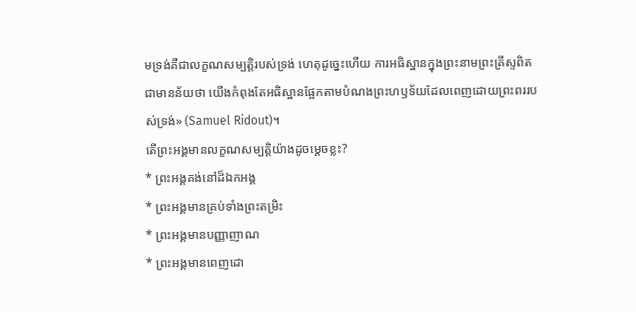មទ្រង់គឺជាលក្ខណសម្បត្តិរបស់ទ្រង់ ហេតុដូច្នេះហើយ ការអធិស្ឋានក្នុងព្រះនាមព្រះគ្រីស្ទពិតជាមានន័យថា យើងកំពុងតែអធិស្ឋានផ្អែកតាមបំណងព្រះហឫទ័យដែលពេញដោយព្រះពររបស់ទ្រង់» (Samuel Ridout)។
តើព្រះអង្គមានលក្ខណសម្បត្តិយ៉ាងដូចម្ដេចខ្លះ?
* ព្រះអង្គគង់នៅដ៏ឯកអង្គ
* ព្រះអង្គមានគ្រប់ទាំងព្រះតម្រិះ
* ព្រះអង្គមានបញ្ញាញាណ
* ព្រះអង្គមានពេញដោ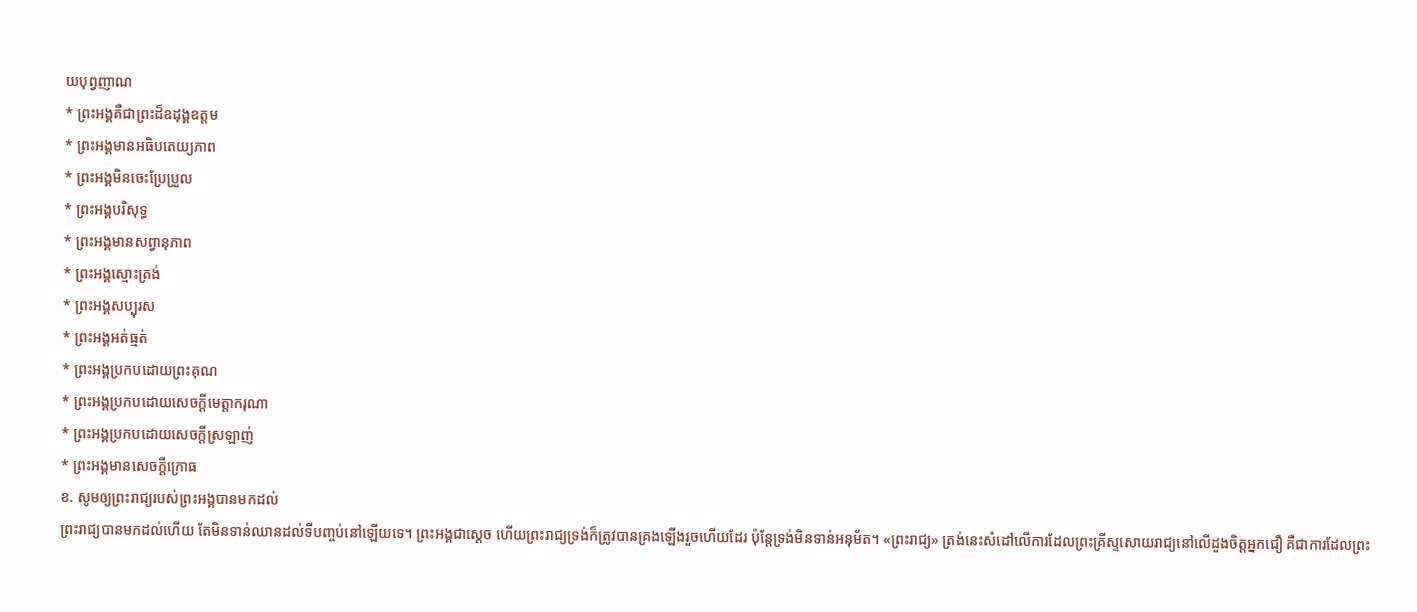យបុព្វញាណ
* ព្រះអង្គគឺជាព្រះដ៏ឧដុង្គឧត្ដម
* ព្រះអង្គមានអធិបតេយ្យភាព
* ព្រះអង្គមិនចេះប្រែប្រួល
* ព្រះអង្គបរិសុទ្ធ
* ព្រះអង្គមានសព្វានុភាព
* ព្រះអង្គស្មោះត្រង់
* ព្រះអង្គសប្បុរស
* ព្រះអង្គអត់ធ្មត់
* ព្រះអង្គប្រកបដោយព្រះគុណ
* ព្រះអង្គប្រកបដោយសេចក្ដីមេត្តាករុណា
* ព្រះអង្គប្រកបដោយសេចក្ដីស្រឡាញ់
* ព្រះអង្គមានសេចក្តីក្រោធ
ខ. សូមឲ្យព្រះរាជ្យរបស់ព្រះអង្គបានមកដល់
ព្រះរាជ្យបានមកដល់ហើយ តែមិនទាន់ឈានដល់ទីបញ្ចប់នៅឡើយទេ។ ព្រះអង្គជាស្ដេច ហើយព្រះរាជ្យទ្រង់ក៏ត្រូវបានគ្រងឡើងរួចហើយដែរ ប៉ុន្តែទ្រង់មិនទាន់អនុម័ត។ «ព្រះរាជ្យ» ត្រង់នេះសំដៅលើការដែលព្រះគ្រីស្ទសោយរាជ្យនៅលើដួងចិត្តអ្នកជឿ គឺជាការដែលព្រះ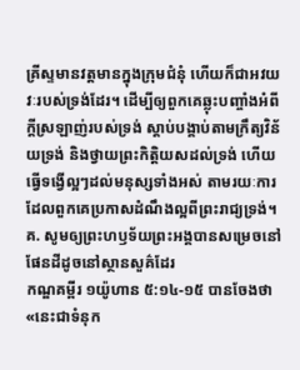គ្រីស្ទមានវត្តមានក្នុងក្រុមជំនុំ ហើយក៏ជាអវយវៈរបស់ទ្រង់ដែរ។ ដើម្បីឲ្យពួកគេឆ្លុះបញ្ចាំងអំពីក្ដីស្រឡាញ់របស់ទ្រង់ ស្ដាប់បង្គាប់តាមក្រឹត្យវិន័យទ្រង់ និងថ្វាយព្រះកិត្តិយសដល់ទ្រង់ ហើយធ្វើទង្វើល្អៗដល់មនុស្សទាំងអស់ តាមរយៈការដែលពួកគេប្រកាសដំណឹងល្អពីព្រះរាជ្យទ្រង់។
គ. សូមឲ្យព្រះហឫទ័យព្រះអង្គបានសម្រេចនៅផែនដីដូចនៅស្ថានសួគ៌ដែរ
កណ្ឌគម្ពីរ ១យ៉ូហាន ៥:១៤-១៥ បានចែងថា «នេះជាទំនុក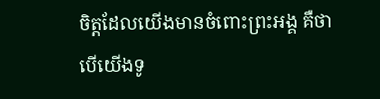ចិត្តដែលយើងមានចំពោះព្រះអង្គ គឺថា បើយើងទូ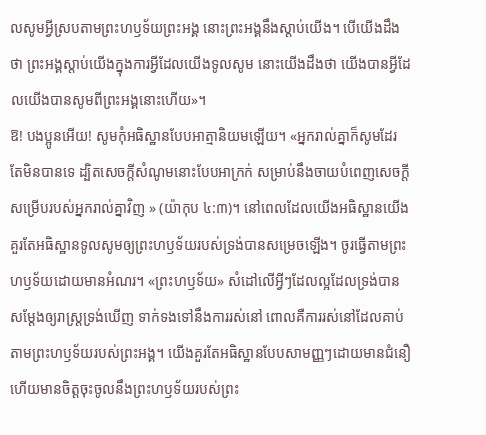លសូមអ្វីស្របតាមព្រះហឫទ័យព្រះអង្គ នោះព្រះអង្គនឹងស្តាប់យើង។ បើយើងដឹងថា ព្រះអង្គស្តាប់យើងក្នុងការអ្វីដែលយើងទូលសូម នោះយើងដឹងថា យើងបានអ្វីដែលយើងបានសូមពីព្រះអង្គនោះហើយ»។
ឱ! បងប្អូនអើយ! សូមកុំអធិស្ឋានបែបអាត្មានិយមឡើយ។ «អ្នករាល់គ្នាក៏សូមដែរ តែមិនបានទេ ដ្បិតសេចក្តីសំណូមនោះបែបអាក្រក់ សម្រាប់នឹងចាយបំពេញសេចក្តីសម្រើបរបស់អ្នករាល់គ្នាវិញ » (យ៉ាកុប ៤:៣)។ នៅពេលដែលយើងអធិស្ឋានយើងគួរតែអធិស្ឋានទូលសូមឲ្យព្រះហឫទ័យរបស់ទ្រង់បានសម្រេចឡើង។ ចូរធ្វើតាមព្រះហឫទ័យដោយមានអំណរ។ «ព្រះហឫទ័យ» សំដៅលើអ្វីៗដែលល្អដែលទ្រង់បានសម្ដែងឲ្យរាស្ត្រទ្រង់ឃើញ ទាក់ទងទៅនឹងការរស់នៅ ពោលគឺការរស់នៅដែលគាប់តាមព្រះហឫទ័យរបស់ព្រះអង្គ។ យើងគួរតែអធិស្ឋានបែបសាមញ្ញៗដោយមានជំនឿ ហើយមានចិត្តចុះចូលនឹងព្រះហឫទ័យរបស់ព្រះ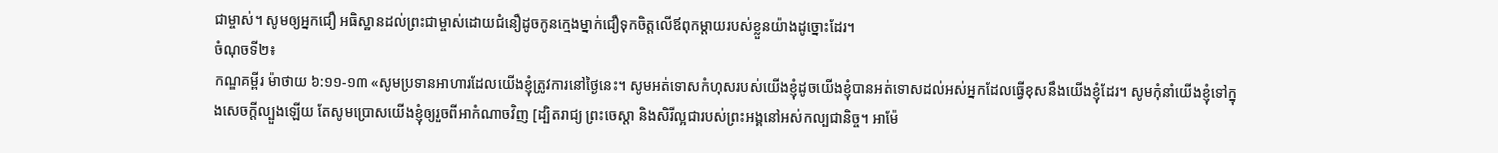ជាម្ចាស់។ សូមឲ្យអ្នកជឿ អធិស្ឋានដល់ព្រះជាម្ចាស់ដោយជំនឿដូចកូនក្មេងម្នាក់ជឿទុកចិត្តលើឪពុកម្ដាយរបស់ខ្លួនយ៉ាងដូច្នោះដែរ។
ចំណុចទី២៖
កណ្ឌគម្ពីរ ម៉ាថាយ ៦:១១-១៣ «សូមប្រទានអាហារដែលយើងខ្ញុំត្រូវការនៅថ្ងៃនេះ។ សូមអត់ទោសកំហុសរបស់យើងខ្ញុំដូចយើងខ្ញុំបានអត់ទោសដល់អស់អ្នកដែលធ្វើខុសនឹងយើងខ្ញុំដែរ។ សូមកុំនាំយើងខ្ញុំទៅក្នុងសេចក្តីល្បួងឡើយ តែសូមប្រោសយើងខ្ញុំឲ្យរួចពីអាកំណាចវិញ [ដ្បិតរាជ្យ ព្រះចេស្តា និងសិរីល្អជារបស់ព្រះអង្គនៅអស់កល្បជានិច្ច។ អាម៉ែ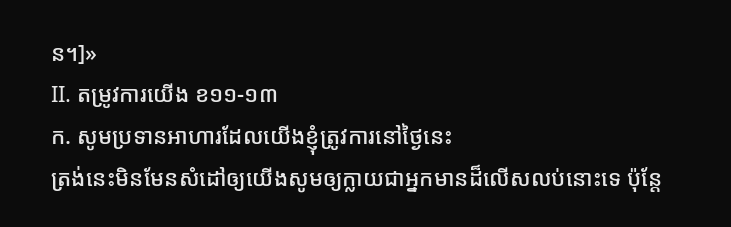ន។]»
II. តម្រូវការយើង ខ១១-១៣
ក. សូមប្រទានអាហារដែលយើងខ្ញុំត្រូវការនៅថ្ងៃនេះ
ត្រង់នេះមិនមែនសំដៅឲ្យយើងសូមឲ្យក្លាយជាអ្នកមានដ៏លើសលប់នោះទេ ប៉ុន្តែ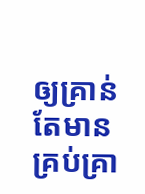ឲ្យគ្រាន់តែមានគ្រប់គ្រា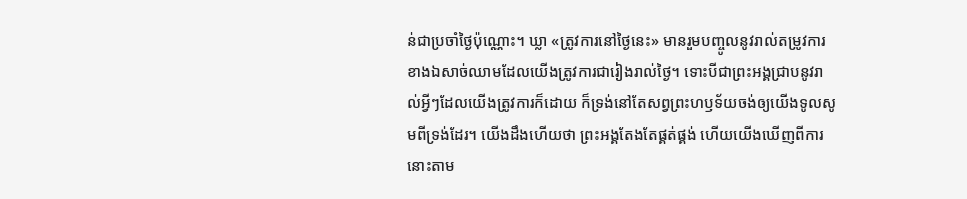ន់ជាប្រចាំថ្ងៃប៉ុណ្ណោះ។ ឃ្លា «ត្រូវការនៅថ្ងៃនេះ» មានរួមបញ្ចូលនូវរាល់តម្រូវការខាងឯសាច់ឈាមដែលយើងត្រូវការជារៀងរាល់ថ្ងៃ។ ទោះបីជាព្រះអង្គជ្រាបនូវរាល់អ្វីៗដែលយើងត្រូវការក៏ដោយ ក៏ទ្រង់នៅតែសព្វព្រះហឫទ័យចង់ឲ្យយើងទូលសូមពីទ្រង់ដែរ។ យើងដឹងហើយថា ព្រះអង្គតែងតែផ្គត់ផ្គង់ ហើយយើងឃើញពីការនោះតាម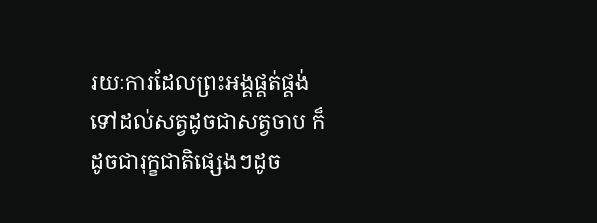រយៈការដែលព្រះអង្គផ្គត់ផ្គង់ទៅដល់សត្វដូចជាសត្វចាប ក៏ដូចជារុក្ខជាតិផ្សេងៗដូច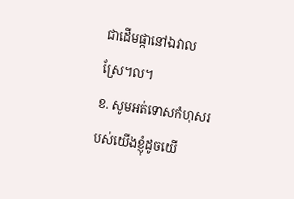ជាដើមផ្កានៅឯវាលស្រែ។ល។
ខ. សូមអត់ទោសកំហុសរបស់យើងខ្ញុំដូចយើ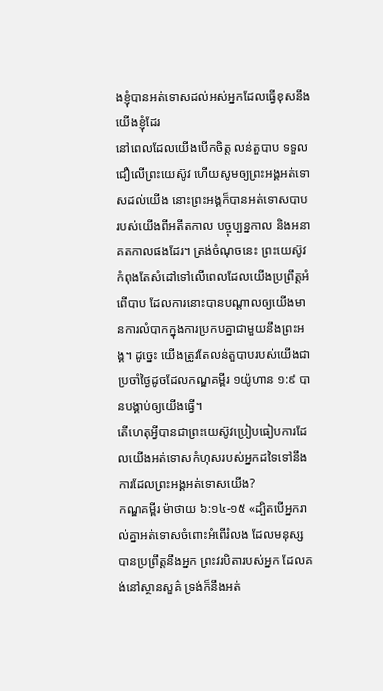ងខ្ញុំបានអត់ទោសដល់អស់អ្នកដែលធ្វើខុសនឹងយើងខ្ញុំដែរ
នៅពេលដែលយើងបើកចិត្ត លន់តួបាប ទទួលជឿលើព្រះយេស៊ូវ ហើយសូមឲ្យព្រះអង្គអត់ទោសដល់យើង នោះព្រះអង្គក៏បានអត់ទោសបាបរបស់យើងពីអតីតកាល បច្ចុប្បន្នកាល និងអនាគតកាលផងដែរ។ ត្រង់ចំណុចនេះ ព្រះយេស៊ូវកំពុងតែសំដៅទៅលើពេលដែលយើងប្រព្រឹត្តអំពើបាប ដែលការនោះបានបណ្ដាលឲ្យយើងមានការលំបាកក្នុងការប្រកបគ្នាជាមួយនឹងព្រះអង្គ។ ដូច្នេះ យើងត្រូវតែលន់តួបាបរបស់យើងជាប្រចាំថ្ងៃដូចដែលកណ្ឌគម្ពីរ ១យ៉ូហាន ១:៩ បានបង្គាប់ឲ្យយើងធ្វើ។
តើហេតុអ្វីបានជាព្រះយេស៊ូវប្រៀបធៀបការដែលយើងអត់ទោសកំហុសរបស់អ្នកដទៃទៅនឹងការដែលព្រះអង្គអត់ទោសយើង?
កណ្ឌគម្ពីរ ម៉ាថាយ ៦:១៤-១៥ «ដ្បិតបើអ្នករាល់គ្នាអត់ទោសចំពោះអំពើរំលង ដែលមនុស្សបានប្រព្រឹត្តនឹងអ្នក ព្រះវរបិតារបស់អ្នក ដែលគង់នៅស្ថានសួគ៌ ទ្រង់ក៏នឹងអត់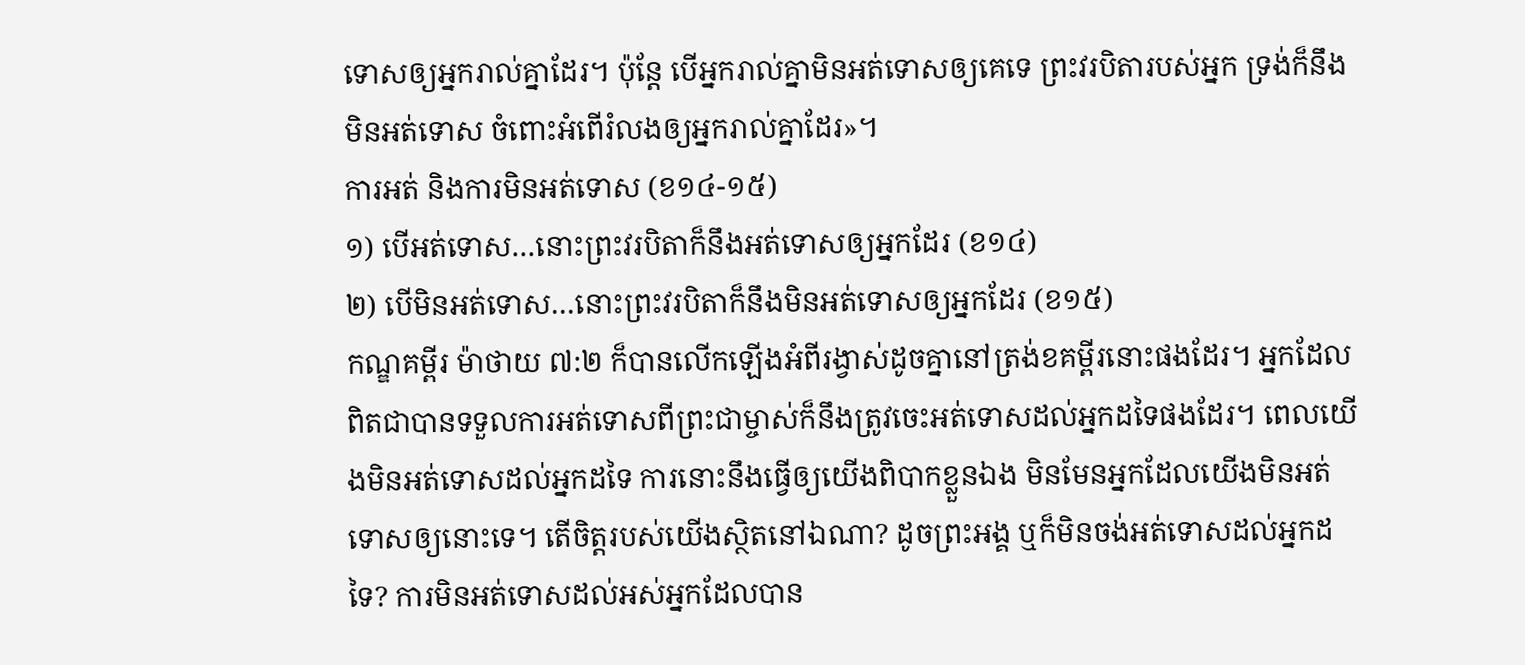ទោសឲ្យអ្នករាល់គ្នាដែរ។ ប៉ុន្តែ បើអ្នករាល់គ្នាមិនអត់ទោសឲ្យគេទេ ព្រះវរបិតារបស់អ្នក ទ្រង់ក៏នឹងមិនអត់ទោស ចំពោះអំពើរំលងឲ្យអ្នករាល់គ្នាដែរ»។
ការអត់ និងការមិនអត់ទោស (ខ១៤-១៥)
១) បើអត់ទោស…នោះព្រះវរបិតាក៏នឹងអត់ទោសឲ្យអ្នកដែរ (ខ១៤)
២) បើមិនអត់ទោស…នោះព្រះវរបិតាក៏នឹងមិនអត់ទោសឲ្យអ្នកដែរ (ខ១៥)
កណ្ឌគម្ពីរ ម៉ាថាយ ៧:២ ក៏បានលើកឡើងអំពីរង្វាស់ដូចគ្នានៅត្រង់ខគម្ពីរនោះផងដែរ។ អ្នកដែលពិតជាបានទទួលការអត់ទោសពីព្រះជាម្ចាស់ក៏នឹងត្រូវចេះអត់ទោសដល់អ្នកដទៃផងដែរ។ ពេលយើងមិនអត់ទោសដល់អ្នកដទៃ ការនោះនឹងធ្វើឲ្យយើងពិបាកខ្លួនឯង មិនមែនអ្នកដែលយើងមិនអត់ទោសឲ្យនោះទេ។ តើចិត្តរបស់យើងស្ថិតនៅឯណា? ដូចព្រះអង្គ ឬក៏មិនចង់អត់ទោសដល់អ្នកដទៃ? ការមិនអត់ទោសដល់អស់អ្នកដែលបាន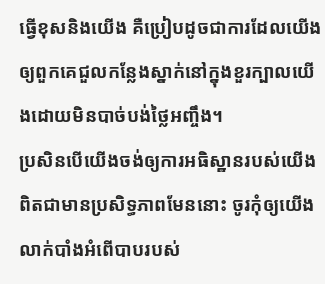ធ្វើខុសនិងយើង គឺប្រៀបដូចជាការដែលយើងឲ្យពួកគេជួលកន្លែងស្នាក់នៅក្នុងខួរក្បាលយើងដោយមិនបាច់បង់ថ្លៃអញ្ចឹង។
ប្រសិនបើយើងចង់ឲ្យការអធិស្ឋានរបស់យើងពិតជាមានប្រសិទ្ធភាពមែននោះ ចូរកុំឲ្យយើងលាក់បាំងអំពើបាបរបស់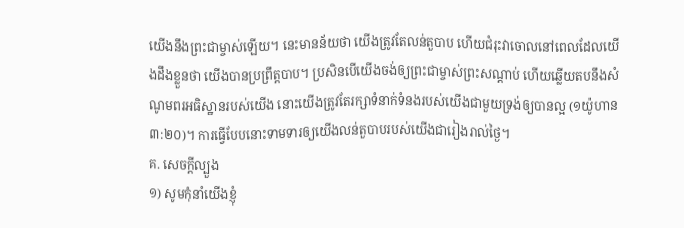យើងនឹងព្រះជាម្ចាស់ឡើយ។ នេះមានន័យថា យើងត្រូវតែលន់តួបាប ហើយជំរុះវាចោលនៅពេលដែលយើងដឹងខ្លួនថា យើងបានប្រព្រឹត្តបាប។ ប្រសិនបើយើងចង់ឲ្យព្រះជាម្ចាស់ព្រះសណ្ដាប់ ហើយឆ្លើយតបនឹងសំណូមពរអធិស្ឋានរបស់យើង នោះយើងត្រូវតែរក្សាទំនាក់ទំនងរបស់យើងជាមួយទ្រង់ឲ្យបានល្អ (១យ៉ូហាន ៣:២០)។ ការធ្វើបែបនោះទាមទារឲ្យយើងលន់តួបាបរបស់យើងជារៀងរាល់ថ្ងៃ។
គ. សេចក្តីល្បួង
១) សូមកុំនាំយើងខ្ញុំ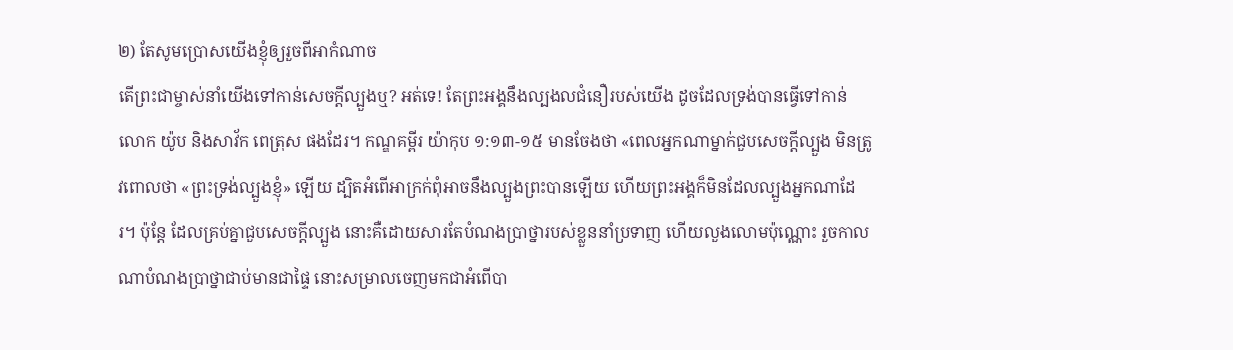២) តែសូមប្រោសយើងខ្ញុំឲ្យរួចពីអាកំណាច
តើព្រះជាម្ចាស់នាំយើងទៅកាន់សេចក្ដីល្បួងឬ? អត់ទេ! តែព្រះអង្គនឹងល្បងលជំនឿរបស់យើង ដូចដែលទ្រង់បានធ្វើទៅកាន់លោក យ៉ូប និងសាវ័ក ពេត្រុស ផងដែរ។ កណ្ឌគម្ពីរ យ៉ាកុប ១:១៣-១៥ មានចែងថា «ពេលអ្នកណាម្នាក់ជួបសេចក្ដីល្បួង មិនត្រូវពោលថា «ព្រះទ្រង់ល្បួងខ្ញុំ» ឡើយ ដ្បិតអំពើអាក្រក់ពុំអាចនឹងល្បួងព្រះបានឡើយ ហើយព្រះអង្គក៏មិនដែលល្បួងអ្នកណាដែរ។ ប៉ុន្តែ ដែលគ្រប់គ្នាជួបសេចក្ដីល្បួង នោះគឺដោយសារតែបំណងប្រាថ្នារបស់ខ្លួននាំប្រទាញ ហើយលួងលោមប៉ុណ្ណោះ រួចកាលណាបំណងប្រាថ្នាជាប់មានជាផ្ទៃ នោះសម្រាលចេញមកជាអំពើបា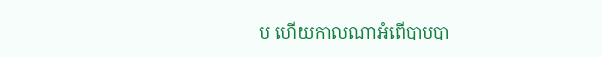ប ហើយកាលណាអំពើបាបបា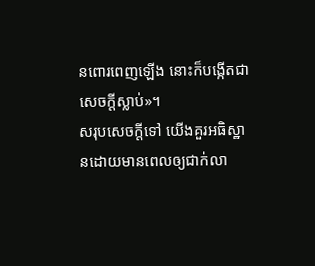នពោរពេញឡើង នោះក៏បង្កើតជាសេចក្តីស្លាប់»។
សរុបសេចក្ដីទៅ យើងគួរអធិស្ឋានដោយមានពេលឲ្យជាក់លា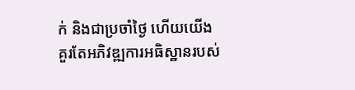ក់ និងជាប្រចាំថ្ងៃ ហើយយើងគួរតែអភិវឌ្ឍការអធិស្ឋានរបស់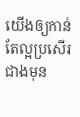យើងឲ្យកាន់តែល្អប្រសើរជាងមុន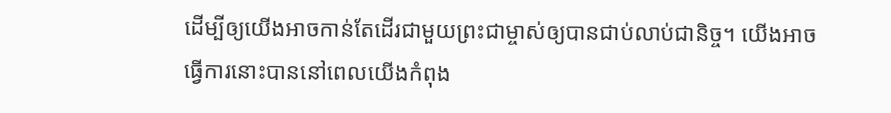ដើម្បីឲ្យយើងអាចកាន់តែដើរជាមួយព្រះជាម្ចាស់ឲ្យបានជាប់លាប់ជានិច្ច។ យើងអាចធ្វើការនោះបាននៅពេលយើងកំពុង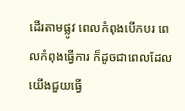ដើរតាមផ្លូវ ពេលកំពុងបើកបរ ពេលកំពុងធ្វើការ ក៏ដូចជាពេលដែលយើងជួយធ្វើ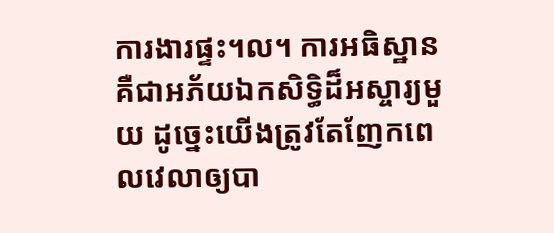ការងារផ្ទះ។ល។ ការអធិស្ឋាន គឺជាអភ័យឯកសិទ្ធិដ៏អស្ចារ្យមួយ ដូច្នេះយើងត្រូវតែញែកពេលវេលាឲ្យបា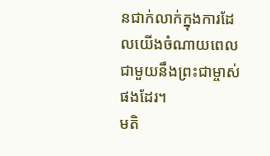នជាក់លាក់ក្នុងការដែលយើងចំណាយពេលជាមួយនឹងព្រះជាម្ចាស់ផងដែរ។
មតិ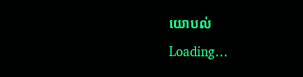យោបល់
Loading…